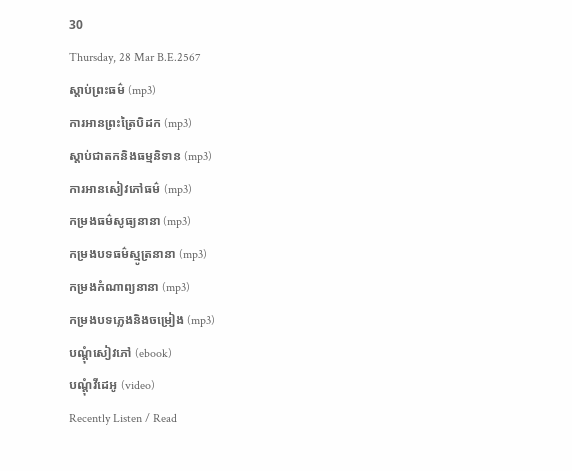30
Thursday, 28 Mar B.E.2567
ស្តាប់ព្រះធម៌ (mp3)
ការអានព្រះត្រៃបិដក (mp3)
ស្តាប់ជាតកនិងធម្មនិទាន (mp3)
ការអានសៀវភៅធម៌ (mp3)
កម្រងធម៌សូធ្យនានា (mp3)
កម្រងបទធម៌ស្មូត្រនានា (mp3)
កម្រងកំណាព្យនានា (mp3)
កម្រងបទភ្លេងនិងចម្រៀង (mp3)
បណ្តុំសៀវភៅ (ebook)
បណ្តុំវីដេអូ (video)
Recently Listen / Read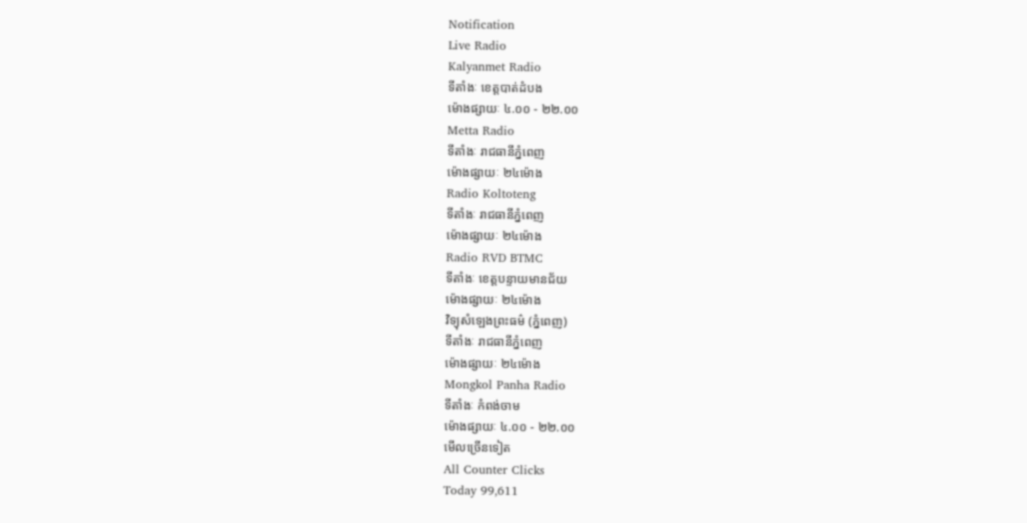Notification
Live Radio
Kalyanmet Radio
ទីតាំងៈ ខេត្តបាត់ដំបង
ម៉ោងផ្សាយៈ ៤.០០ - ២២.០០
Metta Radio
ទីតាំងៈ រាជធានីភ្នំពេញ
ម៉ោងផ្សាយៈ ២៤ម៉ោង
Radio Koltoteng
ទីតាំងៈ រាជធានីភ្នំពេញ
ម៉ោងផ្សាយៈ ២៤ម៉ោង
Radio RVD BTMC
ទីតាំងៈ ខេត្តបន្ទាយមានជ័យ
ម៉ោងផ្សាយៈ ២៤ម៉ោង
វិទ្យុសំឡេងព្រះធម៌ (ភ្នំពេញ)
ទីតាំងៈ រាជធានីភ្នំពេញ
ម៉ោងផ្សាយៈ ២៤ម៉ោង
Mongkol Panha Radio
ទីតាំងៈ កំពង់ចាម
ម៉ោងផ្សាយៈ ៤.០០ - ២២.០០
មើលច្រើនទៀត
All Counter Clicks
Today 99,611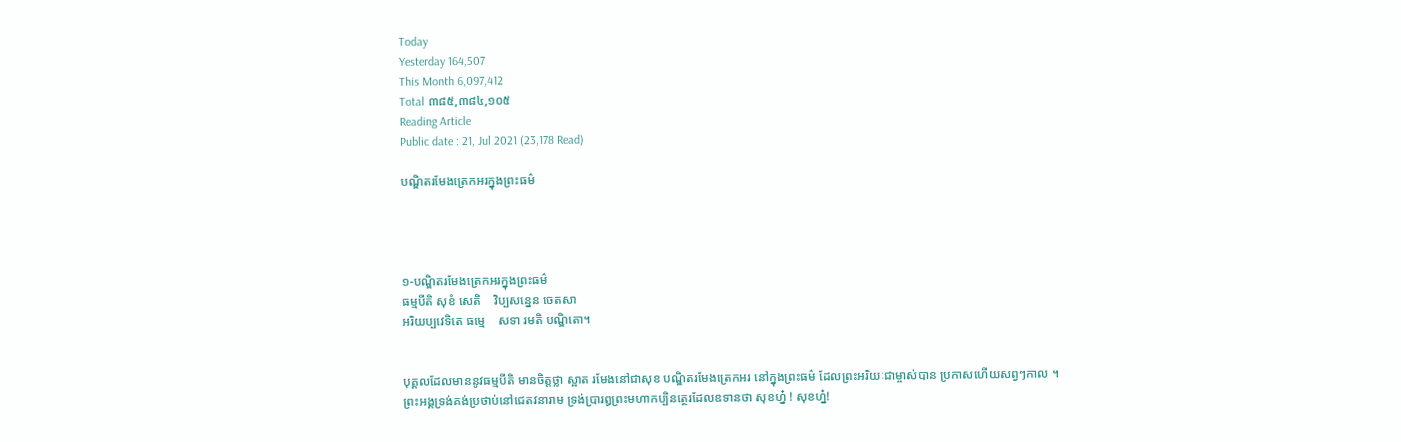Today
Yesterday 164,507
This Month 6,097,412
Total ៣៨៥,៣៨៤,១០៥
Reading Article
Public date : 21, Jul 2021 (23,178 Read)

បណ្ឌិតរមែងត្រេកអរក្នុងព្រះធម៌




១-បណ្ឌិតរមែងត្រេកអរក្នុងព្រះធម៌
ធម្មបីតិ សុខំ សេតិ    វិប្បសន្នេន ចេតសា
អរិយប្បវេទិតេ ធម្មេ    សទា រមតិ បណ្ឌិតោ។


បុគ្គលដែលមាននូវធម្មបីតិ មានចិត្តថ្លា ស្អាត រមែងនៅជាសុខ បណ្ឌិតរមែងត្រេកអរ នៅក្នុងព្រះធម៌ ដែលព្រះអរិយៈជាម្ចាស់បាន ប្រកាសហើយសព្វៗកាល ។
ព្រះអង្គទ្រង់គង់ប្រថាប់នៅជេតវនារាម ទ្រង់ប្រារឰព្រះមហាកប្បិនត្ថេរដែលឧទានថា សុខហ្ន៎ ! សុខហ្ន៎!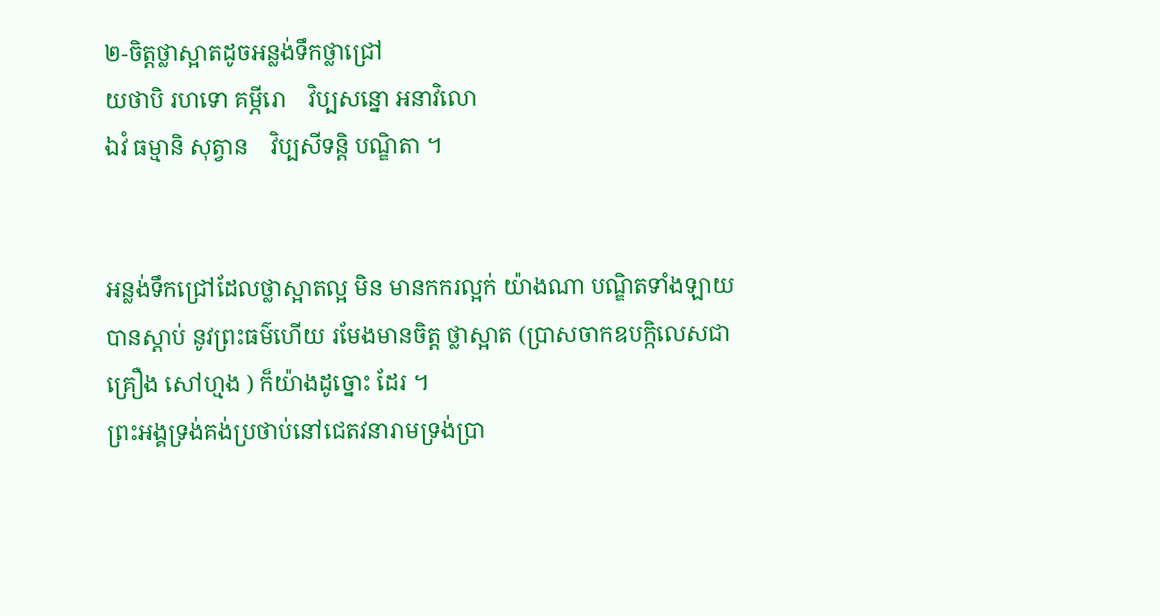២-ចិត្តថ្លាស្អាតដូចអន្លង់ទឹកថ្លាជ្រៅ
យថាបិ រហទោ គម្ភីរោ    វិប្បសន្នោ អនាវិលោ
ឯវំ ធម្មានិ សុត្វាន    វិប្បសីទន្តិ បណ្ឌិតា ។


អន្លង់ទឹកជ្រៅដែលថ្លាស្អាតល្អ មិន មានកករល្អក់ យ៉ាងណា បណ្ឌិតទាំងឡាយ បានស្តាប់ នូវព្រះធម៌ហើយ រមែងមានចិត្ត ថ្លាស្អាត (ប្រាសចាកឧបក្កិលេសជាគ្រឿង សៅហ្មង ) ក៏យ៉ាងដូច្នោះ ដែរ ។
ព្រះអង្គទ្រង់គង់ប្រថាប់នៅជេតវនារាមទ្រង់ប្រា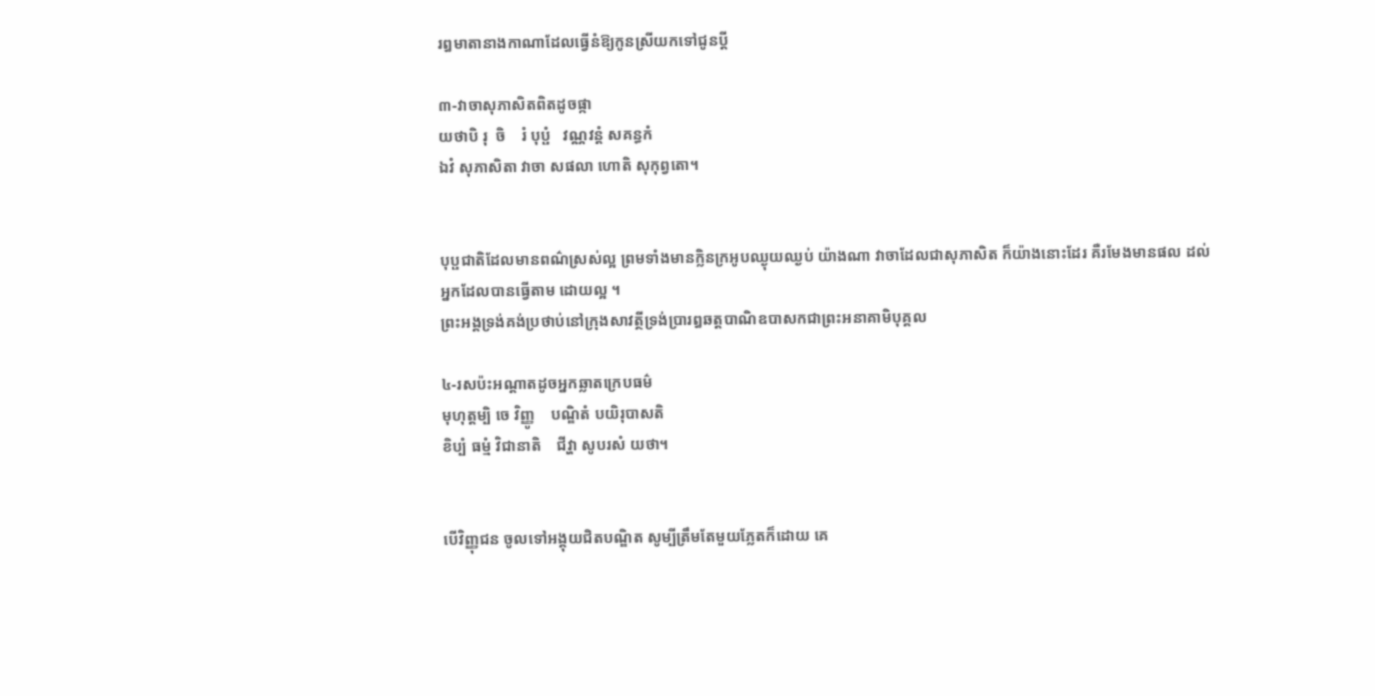រឰមាតានាងកាណាដែលធ្វើនំឱ្យកូនស្រីយកទៅជូនប្តី

៣-វាចាសុភាសិតពិតដូចផ្កា
យថាបិ រុ  ចិ    រំ បុប្ផំ   វណ្ណវន្តំ សគន្ធកំ
ឯវំ សុភាសិតា វាចា សផលា ហោតិ សុកុព្វតោ។


បុប្ផជាតិដែលមានពណ៌ស្រស់ល្អ ព្រមទាំងមានក្លិនក្រអូបឈ្ងុយឈ្ងប់ យ៉ាងណា វាចាដែលជាសុភាសិត ក៏យ៉ាងនោះដែរ គឺរមែងមានផល ដល់អ្នកដែលបានធ្វើតាម ដោយល្អ ។
ព្រះអង្គទ្រង់គង់ប្រថាប់នៅក្រុងសាវត្ថីទ្រង់ប្រារឰឆត្តបាណិឧបាសកជាព្រះអនាគាមិបុគ្គល

៤-រសប៉ះអណ្តាតដូចអ្នកឆ្លាតក្រេបធម៌
មុហុត្តម្បិ ចេ វិញ្ញូ    បណ្ឌិតំ បយិរុបាសតិ
ខិប្បំ ធម្មំ វិជានាតិ    ជីវ្ហា សូបរសំ យថា។


បើវិញ្ញុជន ចូលទៅអង្គុយជិតបណ្ឌិត សូម្បីត្រឹមតែមួយភ្លែតក៏ដោយ គេ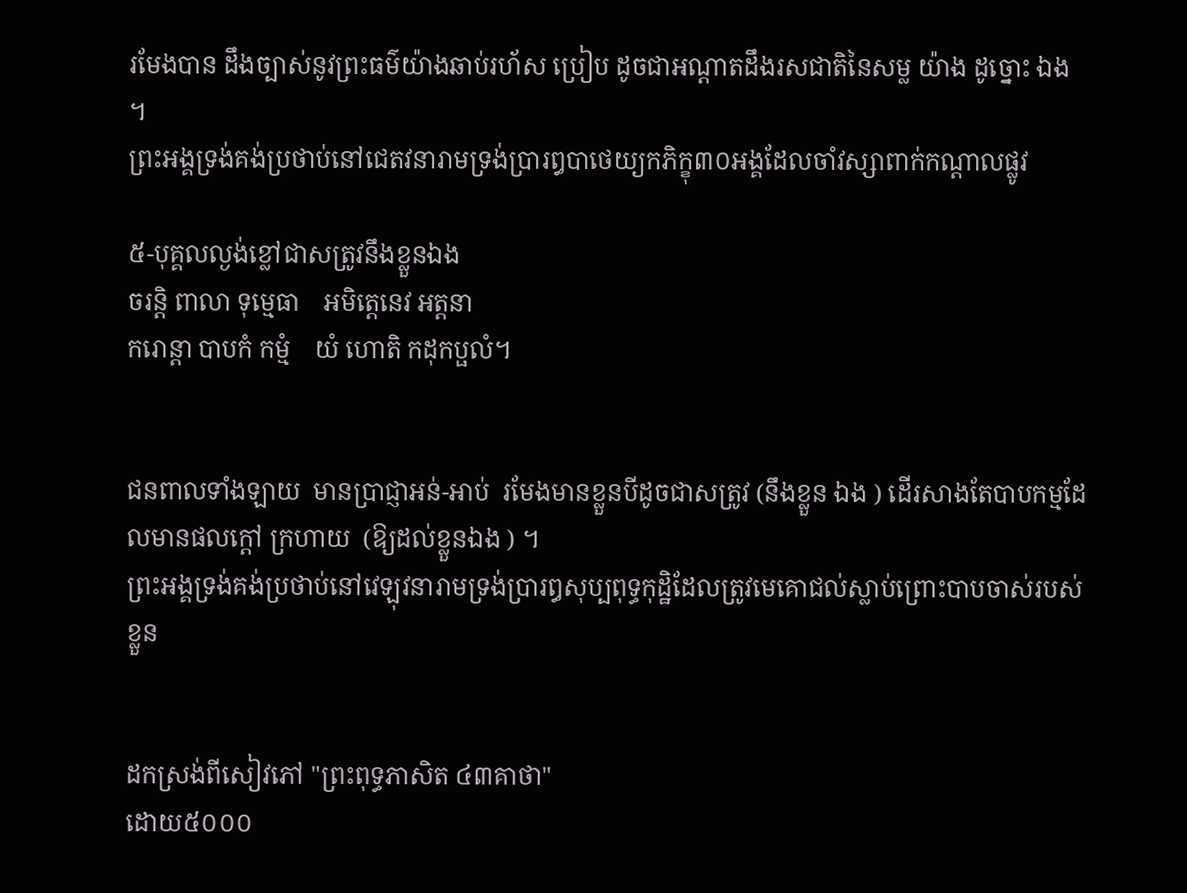រមែងបាន ដឹងច្បាស់នូវព្រះធម៌យ៉ាងឆាប់រហ័ស ប្រៀប ដូចជាអណ្តាតដឹងរសជាតិនៃសម្ល យ៉ាង ដូច្នោះ ឯង ។
ព្រះអង្គទ្រង់គង់ប្រថាប់នៅជេតវនារាមទ្រង់ប្រារឰបាថេយ្យកភិក្ខុ៣០អង្គដែលចាំវស្សាពាក់កណ្តាលផ្លូវ

៥-បុគ្គលល្ងង់ខ្លៅជាសត្រូវនឹងខ្លួនឯង
ចរន្តិ ពាលា ទុម្មេធា    អមិត្តេនេវ អត្តនា
ករោន្តា បាបកំ កម្មំ    យំ ហោតិ កដុកប្ផលំ។


ជនពាលទាំងឡាយ  មានប្រាជ្ញាអន់-អាប់  រមែងមានខ្លួនបីដូចជាសត្រូវ (នឹងខ្លួន ឯង ) ដើរសាងតែបាបកម្មដែលមានផលក្តៅ ក្រហាយ  (ឱ្យដល់ខ្លួនឯង ) ។
ព្រះអង្គទ្រង់គង់ប្រថាប់នៅវេឡុវនារាមទ្រង់ប្រារឰសុប្បពុទ្ធកុដ្ឋិដែលត្រូវមេគោជល់ស្លាប់ព្រោះបាបចាស់របស់ខ្លួន


ដកស្រង់ពីសៀវភៅ "ព្រះពុទ្ធភាសិត ៤៣គាថា"
ដោយ៥០០០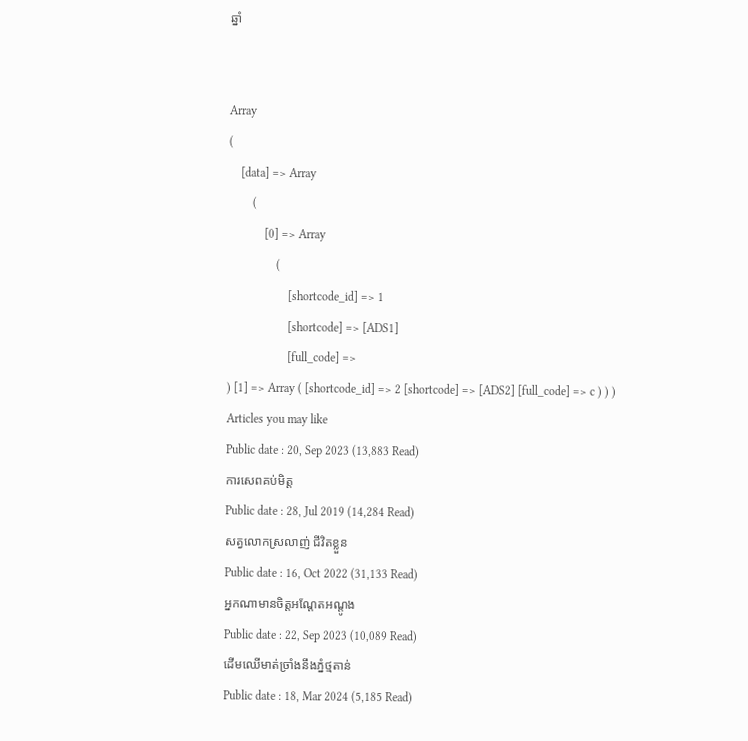ឆ្នាំ


Array
(
    [data] => Array
        (
            [0] => Array
                (
                    [shortcode_id] => 1
                    [shortcode] => [ADS1]
                    [full_code] =>
) [1] => Array ( [shortcode_id] => 2 [shortcode] => [ADS2] [full_code] => c ) ) )
Articles you may like
Public date : 20, Sep 2023 (13,883 Read)
ការសេពគប់មិត្ត
Public date : 28, Jul 2019 (14,284 Read)
សត្វលោកស្រលាញ់ ជីវិតខ្លួន
Public date : 16, Oct 2022 (31,133 Read)
អ្នកណាមានចិត្តអណ្តែតអណ្តូង
Public date : 22, Sep 2023 (10,089 Read)
ដើមឈើមាត់ច្រាំងនឹងភ្នំថ្មតាន់
Public date : 18, Mar 2024 (5,185 Read)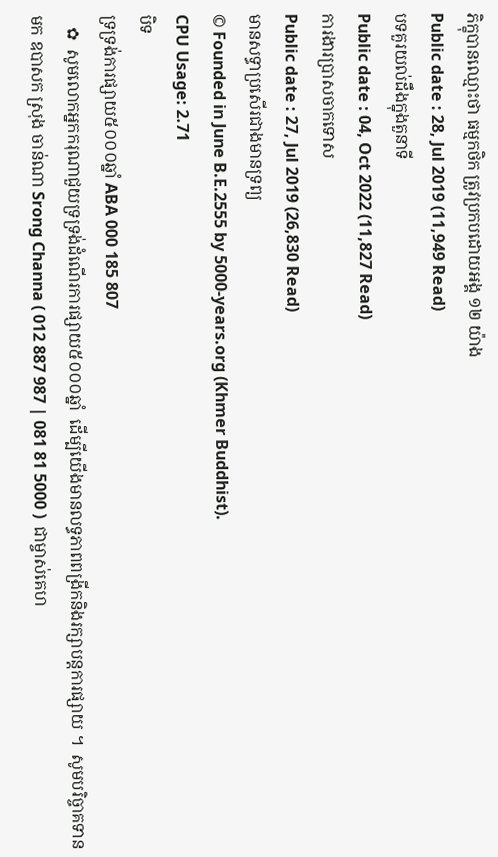ភិក្ខុបានឈ្មោះថា ធម្មកថិក ត្រូវប្រកបដោយអង្គ ១២ យ៉ាង
Public date : 28, Jul 2019 (11,949 Read)
បទគួរយល់ដឹងក្នុងតួនាទី
Public date : 04, Oct 2022 (11,827 Read)
ការងារប្រាសចាកទោស
Public date : 27, Jul 2019 (26,830 Read)
មានសទ្ធាប្រសើរជាងមានទ្រព្យ
© Founded in June B.E.2555 by 5000-years.org (Khmer Buddhist).
CPU Usage: 2.71
បិទ
ទ្រទ្រង់ការផ្សាយ៥០០០ឆ្នាំ ABA 000 185 807
   ✿  សូមលោកអ្នកករុណាជួយទ្រទ្រង់ដំណើរការផ្សាយ៥០០០ឆ្នាំ  ដើម្បីយើងមានលទ្ធភាពពង្រីកនិងរក្សាបន្តការផ្សាយ ។  សូមបរិច្ចាគទានមក ឧបាសក ស្រុង ចាន់ណា Srong Channa ( 012 887 987 | 081 81 5000 )  ជាម្ចាស់គេហ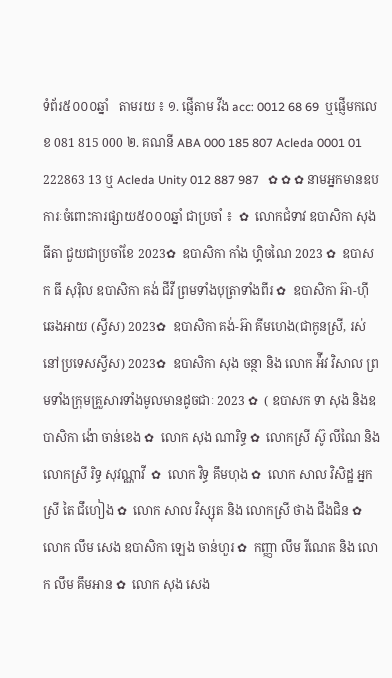ទំព័រ៥០០០ឆ្នាំ   តាមរយ ៖ ១. ផ្ញើតាម វីង acc: 0012 68 69  ឬផ្ញើមកលេខ 081 815 000 ២. គណនី ABA 000 185 807 Acleda 0001 01 222863 13 ឬ Acleda Unity 012 887 987   ✿ ✿ ✿ នាមអ្នកមានឧបការៈចំពោះការផ្សាយ៥០០០ឆ្នាំ ជាប្រចាំ ៖  ✿  លោកជំទាវ ឧបាសិកា សុង ធីតា ជួយជាប្រចាំខែ 2023✿  ឧបាសិកា កាំង ហ្គិចណៃ 2023 ✿  ឧបាសក ធី សុរ៉ិល ឧបាសិកា គង់ ជីវី ព្រមទាំងបុត្រាទាំងពីរ ✿  ឧបាសិកា អ៊ា-ហុី ឆេងអាយ (ស្វីស) 2023✿  ឧបាសិកា គង់-អ៊ា គីមហេង(ជាកូនស្រី, រស់នៅប្រទេសស្វីស) 2023✿  ឧបាសិកា សុង ចន្ថា និង លោក អ៉ីវ វិសាល ព្រមទាំងក្រុមគ្រួសារទាំងមូលមានដូចជាៈ 2023 ✿  ( ឧបាសក ទា សុង និងឧបាសិកា ង៉ោ ចាន់ខេង ✿  លោក សុង ណារិទ្ធ ✿  លោកស្រី ស៊ូ លីណៃ និង លោកស្រី រិទ្ធ សុវណ្ណាវី  ✿  លោក វិទ្ធ គឹមហុង ✿  លោក សាល វិសិដ្ឋ អ្នកស្រី តៃ ជឹហៀង ✿  លោក សាល វិស្សុត និង លោកស្រី ថាង ជឹងជិន ✿  លោក លឹម សេង ឧបាសិកា ឡេង ចាន់ហួរ ✿  កញ្ញា លឹម រីណេត និង លោក លឹម គឹមអាន ✿  លោក សុង សេង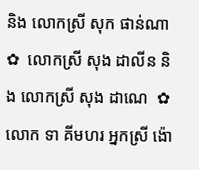និង លោកស្រី សុក ផាន់ណា ✿  លោកស្រី សុង ដាលីន និង លោកស្រី សុង ដាណេ  ✿  លោក ទា គីមហរ អ្នកស្រី ង៉ោ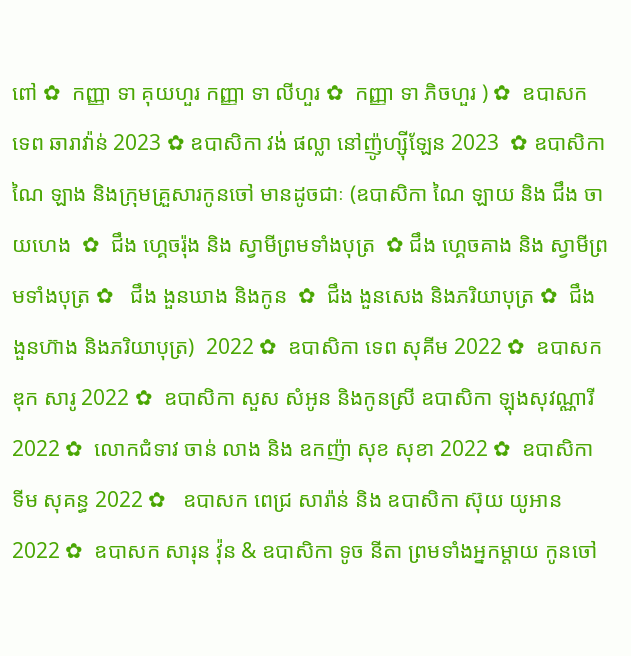ពៅ ✿  កញ្ញា ទា គុយហួរ កញ្ញា ទា លីហួរ ✿  កញ្ញា ទា ភិចហួរ ) ✿  ឧបាសក ទេព ឆារាវ៉ាន់ 2023 ✿ ឧបាសិកា វង់ ផល្លា នៅញ៉ូហ្ស៊ីឡែន 2023  ✿ ឧបាសិកា ណៃ ឡាង និងក្រុមគ្រួសារកូនចៅ មានដូចជាៈ (ឧបាសិកា ណៃ ឡាយ និង ជឹង ចាយហេង  ✿  ជឹង ហ្គេចរ៉ុង និង ស្វាមីព្រមទាំងបុត្រ  ✿ ជឹង ហ្គេចគាង និង ស្វាមីព្រមទាំងបុត្រ ✿   ជឹង ងួនឃាង និងកូន  ✿  ជឹង ងួនសេង និងភរិយាបុត្រ ✿  ជឹង ងួនហ៊ាង និងភរិយាបុត្រ)  2022 ✿  ឧបាសិកា ទេព សុគីម 2022 ✿  ឧបាសក ឌុក សារូ 2022 ✿  ឧបាសិកា សួស សំអូន និងកូនស្រី ឧបាសិកា ឡុងសុវណ្ណារី 2022 ✿  លោកជំទាវ ចាន់ លាង និង ឧកញ៉ា សុខ សុខា 2022 ✿  ឧបាសិកា ទីម សុគន្ធ 2022 ✿   ឧបាសក ពេជ្រ សារ៉ាន់ និង ឧបាសិកា ស៊ុយ យូអាន 2022 ✿  ឧបាសក សារុន វ៉ុន & ឧបាសិកា ទូច នីតា ព្រមទាំងអ្នកម្តាយ កូនចៅ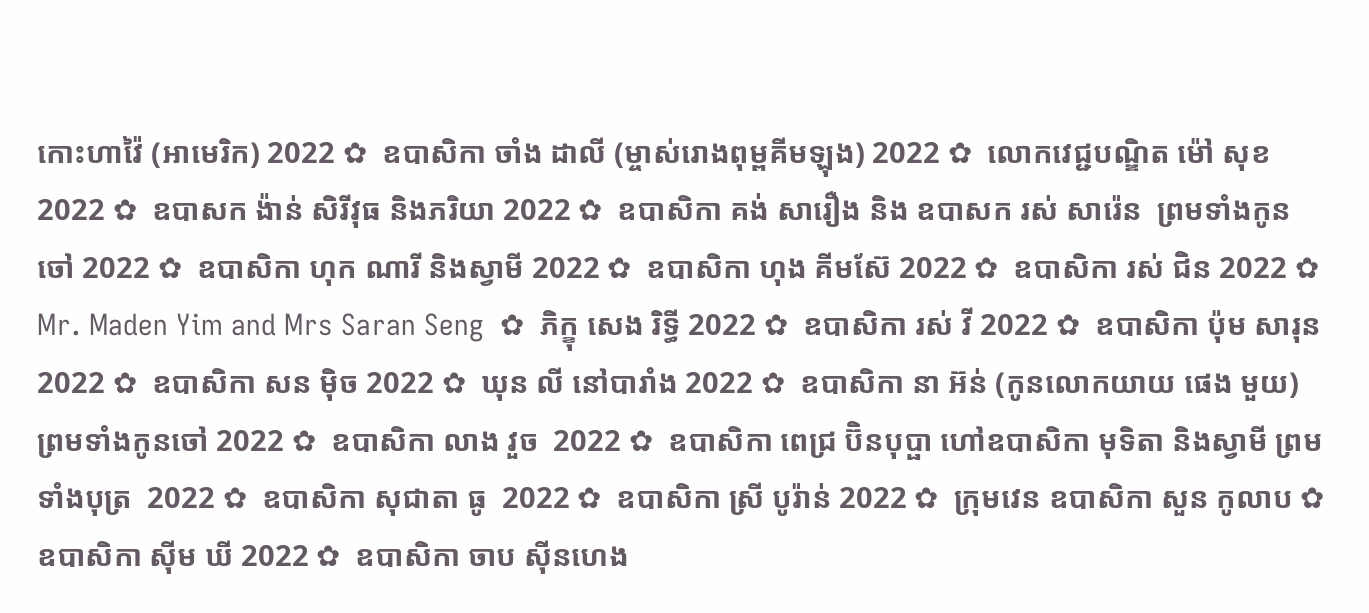កោះហាវ៉ៃ (អាមេរិក) 2022 ✿  ឧបាសិកា ចាំង ដាលី (ម្ចាស់រោងពុម្ពគីមឡុង) 2022 ✿  លោកវេជ្ជបណ្ឌិត ម៉ៅ សុខ 2022 ✿  ឧបាសក ង៉ាន់ សិរីវុធ និងភរិយា 2022 ✿  ឧបាសិកា គង់ សារឿង និង ឧបាសក រស់ សារ៉េន  ព្រមទាំងកូនចៅ 2022 ✿  ឧបាសិកា ហុក ណារី និងស្វាមី 2022 ✿  ឧបាសិកា ហុង គីមស៊ែ 2022 ✿  ឧបាសិកា រស់ ជិន 2022 ✿  Mr. Maden Yim and Mrs Saran Seng  ✿  ភិក្ខុ សេង រិទ្ធី 2022 ✿  ឧបាសិកា រស់ វី 2022 ✿  ឧបាសិកា ប៉ុម សារុន 2022 ✿  ឧបាសិកា សន ម៉ិច 2022 ✿  ឃុន លី នៅបារាំង 2022 ✿  ឧបាសិកា នា អ៊ន់ (កូនលោកយាយ ផេង មួយ) ព្រមទាំងកូនចៅ 2022 ✿  ឧបាសិកា លាង វួច  2022 ✿  ឧបាសិកា ពេជ្រ ប៊ិនបុប្ផា ហៅឧបាសិកា មុទិតា និងស្វាមី ព្រមទាំងបុត្រ  2022 ✿  ឧបាសិកា សុជាតា ធូ  2022 ✿  ឧបាសិកា ស្រី បូរ៉ាន់ 2022 ✿  ក្រុមវេន ឧបាសិកា សួន កូលាប ✿  ឧបាសិកា ស៊ីម ឃី 2022 ✿  ឧបាសិកា ចាប ស៊ីនហេង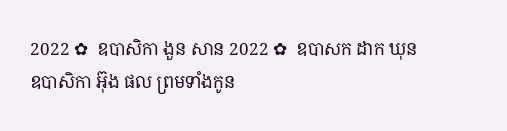2022 ✿  ឧបាសិកា ងួន សាន 2022 ✿  ឧបាសក ដាក ឃុន  ឧបាសិកា អ៊ុង ផល ព្រមទាំងកូន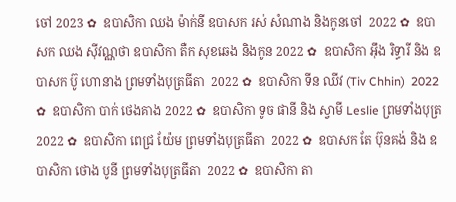ចៅ 2023 ✿  ឧបាសិកា ឈង ម៉ាក់នី ឧបាសក រស់ សំណាង និងកូនចៅ  2022 ✿  ឧបាសក ឈង សុីវណ្ណថា ឧបាសិកា តឺក សុខឆេង និងកូន 2022 ✿  ឧបាសិកា អុឹង រិទ្ធារី និង ឧបាសក ប៊ូ ហោនាង ព្រមទាំងបុត្រធីតា  2022 ✿  ឧបាសិកា ទីន ឈីវ (Tiv Chhin)  2022 ✿  ឧបាសិកា បាក់ ថេងគាង 2022 ✿  ឧបាសិកា ទូច ផានី និង ស្វាមី Leslie ព្រមទាំងបុត្រ  2022 ✿  ឧបាសិកា ពេជ្រ យ៉ែម ព្រមទាំងបុត្រធីតា  2022 ✿  ឧបាសក តែ ប៊ុនគង់ និង ឧបាសិកា ថោង បូនី ព្រមទាំងបុត្រធីតា  2022 ✿  ឧបាសិកា តា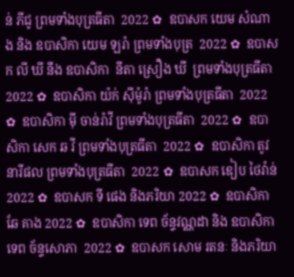ន់ ភីជូ ព្រមទាំងបុត្រធីតា  2022 ✿  ឧបាសក យេម សំណាង និង ឧបាសិកា យេម ឡរ៉ា ព្រមទាំងបុត្រ  2022 ✿  ឧបាសក លី ឃី នឹង ឧបាសិកា  នីតា ស្រឿង ឃី  ព្រមទាំងបុត្រធីតា  2022 ✿  ឧបាសិកា យ៉ក់ សុីម៉ូរ៉ា ព្រមទាំងបុត្រធីតា  2022 ✿  ឧបាសិកា មុី ចាន់រ៉ាវី ព្រមទាំងបុត្រធីតា  2022 ✿  ឧបាសិកា សេក ឆ វី ព្រមទាំងបុត្រធីតា  2022 ✿  ឧបាសិកា តូវ នារីផល ព្រមទាំងបុត្រធីតា  2022 ✿  ឧបាសក ឌៀប ថៃវ៉ាន់ 2022 ✿  ឧបាសក ទី ផេង និងភរិយា 2022 ✿  ឧបាសិកា ឆែ គាង 2022 ✿  ឧបាសិកា ទេព ច័ន្ទវណ្ណដា និង ឧបាសិកា ទេព ច័ន្ទសោភា  2022 ✿  ឧបាសក សោម រតនៈ និងភរិយា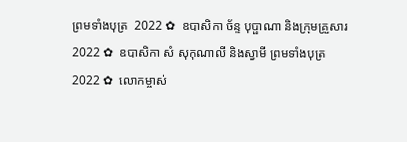ព្រមទាំងបុត្រ  2022 ✿  ឧបាសិកា ច័ន្ទ បុប្ផាណា និងក្រុមគ្រួសារ 2022 ✿  ឧបាសិកា សំ សុកុណាលី និងស្វាមី ព្រមទាំងបុត្រ  2022 ✿  លោកម្ចាស់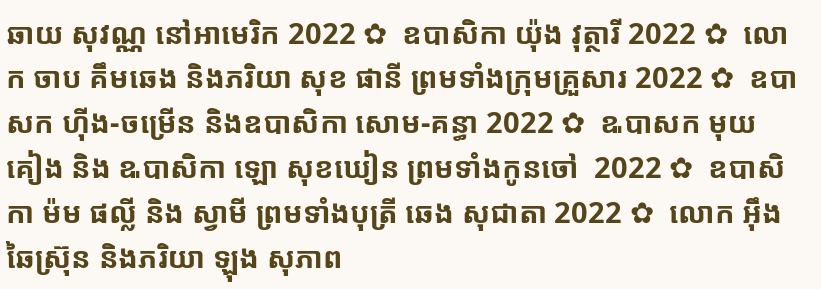ឆាយ សុវណ្ណ នៅអាមេរិក 2022 ✿  ឧបាសិកា យ៉ុង វុត្ថារី 2022 ✿  លោក ចាប គឹមឆេង និងភរិយា សុខ ផានី ព្រមទាំងក្រុមគ្រួសារ 2022 ✿  ឧបាសក ហ៊ីង-ចម្រើន និងឧបាសិកា សោម-គន្ធា 2022 ✿  ឩបាសក មុយ គៀង និង ឩបាសិកា ឡោ សុខឃៀន ព្រមទាំងកូនចៅ  2022 ✿  ឧបាសិកា ម៉ម ផល្លី និង ស្វាមី ព្រមទាំងបុត្រី ឆេង សុជាតា 2022 ✿  លោក អ៊ឹង ឆៃស្រ៊ុន និងភរិយា ឡុង សុភាព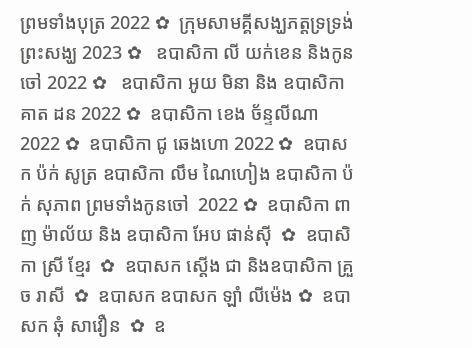ព្រមទាំងបុត្រ 2022 ✿  ក្រុមសាមគ្គីសង្ឃភត្តទ្រទ្រង់ព្រះសង្ឃ 2023 ✿   ឧបាសិកា លី យក់ខេន និងកូនចៅ 2022 ✿   ឧបាសិកា អូយ មិនា និង ឧបាសិកា គាត ដន 2022 ✿  ឧបាសិកា ខេង ច័ន្ទលីណា 2022 ✿  ឧបាសិកា ជូ ឆេងហោ 2022 ✿  ឧបាសក ប៉ក់ សូត្រ ឧបាសិកា លឹម ណៃហៀង ឧបាសិកា ប៉ក់ សុភាព ព្រមទាំងកូនចៅ  2022 ✿  ឧបាសិកា ពាញ ម៉ាល័យ និង ឧបាសិកា អែប ផាន់ស៊ី  ✿  ឧបាសិកា ស្រី ខ្មែរ  ✿  ឧបាសក ស្តើង ជា និងឧបាសិកា គ្រួច រាសី  ✿  ឧបាសក ឧបាសក ឡាំ លីម៉េង ✿  ឧបាសក ឆុំ សាវឿន  ✿  ឧ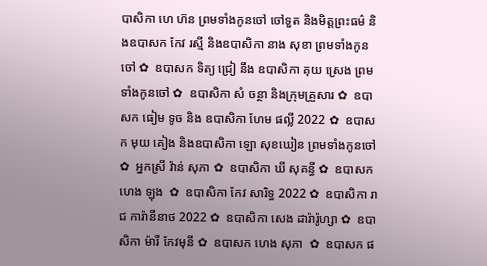បាសិកា ហេ ហ៊ន ព្រមទាំងកូនចៅ ចៅទួត និងមិត្តព្រះធម៌ និងឧបាសក កែវ រស្មី និងឧបាសិកា នាង សុខា ព្រមទាំងកូនចៅ ✿  ឧបាសក ទិត្យ ជ្រៀ នឹង ឧបាសិកា គុយ ស្រេង ព្រមទាំងកូនចៅ ✿  ឧបាសិកា សំ ចន្ថា និងក្រុមគ្រួសារ ✿  ឧបាសក ធៀម ទូច និង ឧបាសិកា ហែម ផល្លី 2022 ✿  ឧបាសក មុយ គៀង និងឧបាសិកា ឡោ សុខឃៀន ព្រមទាំងកូនចៅ ✿  អ្នកស្រី វ៉ាន់ សុភា ✿  ឧបាសិកា ឃី សុគន្ធី ✿  ឧបាសក ហេង ឡុង  ✿  ឧបាសិកា កែវ សារិទ្ធ 2022 ✿  ឧបាសិកា រាជ ការ៉ានីនាថ 2022 ✿  ឧបាសិកា សេង ដារ៉ារ៉ូហ្សា ✿  ឧបាសិកា ម៉ារី កែវមុនី ✿  ឧបាសក ហេង សុភា  ✿  ឧបាសក ផ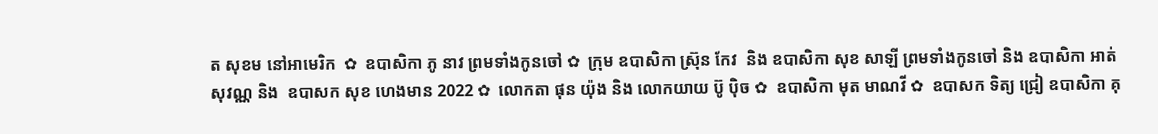ត សុខម នៅអាមេរិក  ✿  ឧបាសិកា ភូ នាវ ព្រមទាំងកូនចៅ ✿  ក្រុម ឧបាសិកា ស្រ៊ុន កែវ  និង ឧបាសិកា សុខ សាឡី ព្រមទាំងកូនចៅ និង ឧបាសិកា អាត់ សុវណ្ណ និង  ឧបាសក សុខ ហេងមាន 2022 ✿  លោកតា ផុន យ៉ុង និង លោកយាយ ប៊ូ ប៉ិច ✿  ឧបាសិកា មុត មាណវី ✿  ឧបាសក ទិត្យ ជ្រៀ ឧបាសិកា គុ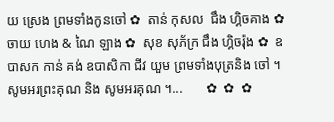យ ស្រេង ព្រមទាំងកូនចៅ ✿  តាន់ កុសល  ជឹង ហ្គិចគាង ✿  ចាយ ហេង & ណៃ ឡាង ✿  សុខ សុភ័ក្រ ជឹង ហ្គិចរ៉ុង ✿  ឧបាសក កាន់ គង់ ឧបាសិកា ជីវ យួម ព្រមទាំងបុត្រនិង ចៅ ។  សូមអរព្រះគុណ និង សូមអរគុណ ។...       ✿  ✿  ✿